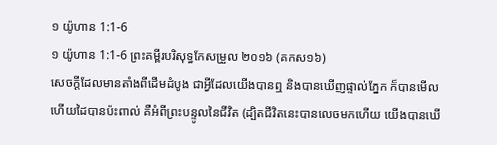១ យ៉ូហាន 1:1-6
១ យ៉ូហាន 1:1-6 ព្រះគម្ពីរបរិសុទ្ធកែសម្រួល ២០១៦ (គកស១៦)
សេចក្ដីដែលមានតាំងពីដើមដំបូង ជាអ្វីដែលយើងបានឮ និងបានឃើញផ្ទាល់ភ្នែក ក៏បានមើល ហើយដៃបានប៉ះពាល់ គឺអំពីព្រះបន្ទូលនៃជីវិត (ដ្បិតជីវិតនេះបានលេចមកហើយ យើងបានឃើ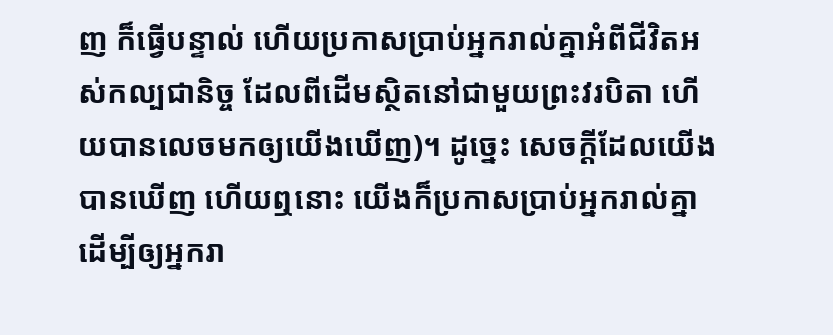ញ ក៏ធ្វើបន្ទាល់ ហើយប្រកាសប្រាប់អ្នករាល់គ្នាអំពីជីវិតអស់កល្បជានិច្ច ដែលពីដើមស្ថិតនៅជាមួយព្រះវរបិតា ហើយបានលេចមកឲ្យយើងឃើញ)។ ដូច្នេះ សេចក្ដីដែលយើងបានឃើញ ហើយឮនោះ យើងក៏ប្រកាសប្រាប់អ្នករាល់គ្នា ដើម្បីឲ្យអ្នករា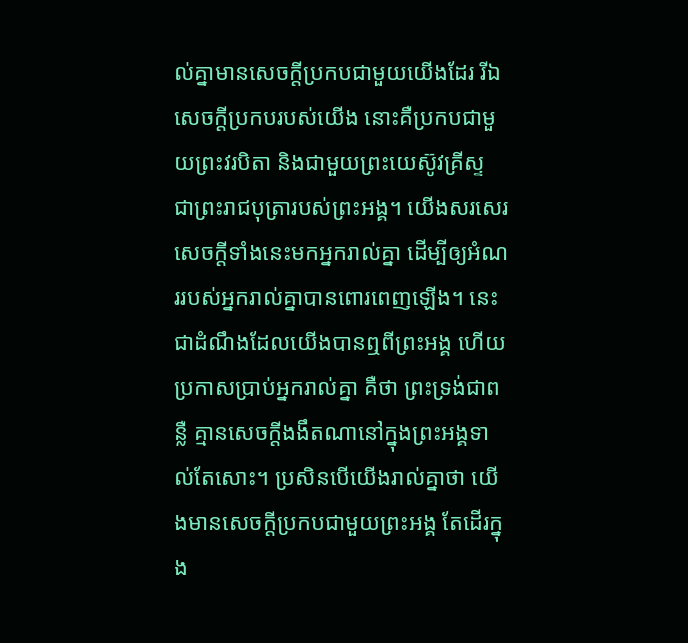ល់គ្នាមានសេចក្ដីប្រកបជាមួយយើងដែរ រីឯសេចក្ដីប្រកបរបស់យើង នោះគឺប្រកបជាមួយព្រះវរបិតា និងជាមួយព្រះយេស៊ូវគ្រីស្ទ ជាព្រះរាជបុត្រារបស់ព្រះអង្គ។ យើងសរសេរសេចក្ដីទាំងនេះមកអ្នករាល់គ្នា ដើម្បីឲ្យអំណររបស់អ្នករាល់គ្នាបានពោរពេញឡើង។ នេះជាដំណឹងដែលយើងបានឮពីព្រះអង្គ ហើយប្រកាសប្រាប់អ្នករាល់គ្នា គឺថា ព្រះទ្រង់ជាពន្លឺ គ្មានសេចក្ដីងងឹតណានៅក្នុងព្រះអង្គទាល់តែសោះ។ ប្រសិនបើយើងរាល់គ្នាថា យើងមានសេចក្ដីប្រកបជាមួយព្រះអង្គ តែដើរក្នុង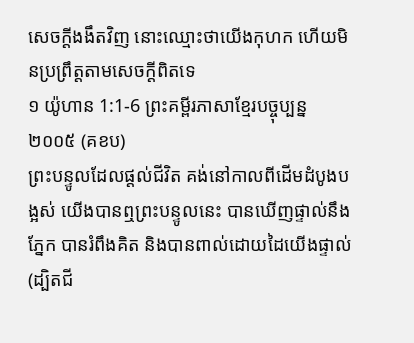សេចក្ដីងងឹតវិញ នោះឈ្មោះថាយើងកុហក ហើយមិនប្រព្រឹត្តតាមសេចក្ដីពិតទេ
១ យ៉ូហាន 1:1-6 ព្រះគម្ពីរភាសាខ្មែរបច្ចុប្បន្ន ២០០៥ (គខប)
ព្រះបន្ទូលដែលផ្ដល់ជីវិត គង់នៅកាលពីដើមដំបូងបង្អស់ យើងបានឮព្រះបន្ទូលនេះ បានឃើញផ្ទាល់នឹងភ្នែក បានរំពឹងគិត និងបានពាល់ដោយដៃយើងផ្ទាល់ (ដ្បិតជី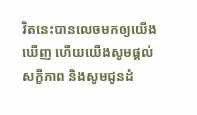វិតនេះបានលេចមកឲ្យយើងឃើញ ហើយយើងសូមផ្ដល់សក្ខីភាព និងសូមជូនដំ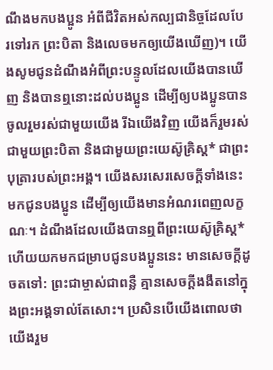ណឹងមកបងប្អូន អំពីជីវិតអស់កល្បជានិច្ចដែលបែរទៅរក ព្រះបិតា និងលេចមកឲ្យយើងឃើញ)។ យើងសូមជូនដំណឹងអំពីព្រះបន្ទូលដែលយើងបានឃើញ និងបានឮនោះដល់បងប្អូន ដើម្បីឲ្យបងប្អូនបានចូលរួមរស់ជាមួយយើង រីឯយើងវិញ យើងក៏រួមរស់ជាមួយព្រះបិតា និងជាមួយព្រះយេស៊ូគ្រិស្ត* ជាព្រះបុត្រារបស់ព្រះអង្គ។ យើងសរសេរសេចក្ដីទាំងនេះមកជូនបងប្អូន ដើម្បីឲ្យយើងមានអំណរពេញលក្ខណៈ។ ដំណឹងដែលយើងបានឮពីព្រះយេស៊ូគ្រិស្ត* ហើយយកមកជម្រាបជូនបងប្អូននេះ មានសេចក្ដីដូចតទៅ: ព្រះជាម្ចាស់ជាពន្លឺ គ្មានសេចក្ដីងងឹតនៅក្នុងព្រះអង្គទាល់តែសោះ។ ប្រសិនបើយើងពោលថា យើងរួម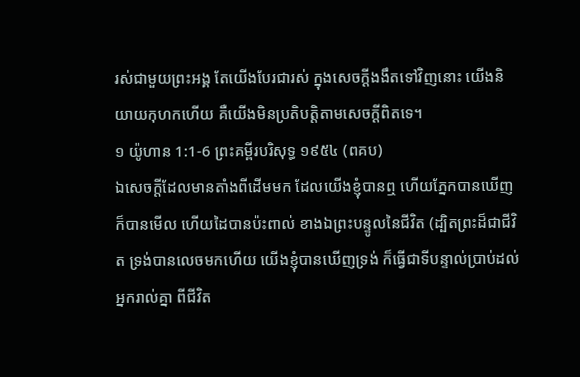រស់ជាមួយព្រះអង្គ តែយើងបែរជារស់ ក្នុងសេចក្ដីងងឹតទៅវិញនោះ យើងនិយាយកុហកហើយ គឺយើងមិនប្រតិបត្តិតាមសេចក្ដីពិតទេ។
១ យ៉ូហាន 1:1-6 ព្រះគម្ពីរបរិសុទ្ធ ១៩៥៤ (ពគប)
ឯសេចក្ដីដែលមានតាំងពីដើមមក ដែលយើងខ្ញុំបានឮ ហើយភ្នែកបានឃើញ ក៏បានមើល ហើយដៃបានប៉ះពាល់ ខាងឯព្រះបន្ទូលនៃជីវិត (ដ្បិតព្រះដ៏ជាជីវិត ទ្រង់បានលេចមកហើយ យើងខ្ញុំបានឃើញទ្រង់ ក៏ធ្វើជាទីបន្ទាល់ប្រាប់ដល់អ្នករាល់គ្នា ពីជីវិត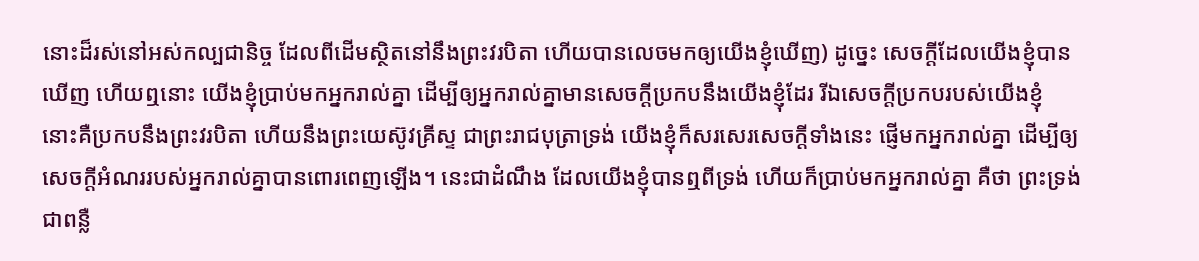នោះដ៏រស់នៅអស់កល្បជានិច្ច ដែលពីដើមស្ថិតនៅនឹងព្រះវរបិតា ហើយបានលេចមកឲ្យយើងខ្ញុំឃើញ) ដូច្នេះ សេចក្ដីដែលយើងខ្ញុំបានឃើញ ហើយឮនោះ យើងខ្ញុំប្រាប់មកអ្នករាល់គ្នា ដើម្បីឲ្យអ្នករាល់គ្នាមានសេចក្ដីប្រកបនឹងយើងខ្ញុំដែរ រីឯសេចក្ដីប្រកបរបស់យើងខ្ញុំ នោះគឺប្រកបនឹងព្រះវរបិតា ហើយនឹងព្រះយេស៊ូវគ្រីស្ទ ជាព្រះរាជបុត្រាទ្រង់ យើងខ្ញុំក៏សរសេរសេចក្ដីទាំងនេះ ផ្ញើមកអ្នករាល់គ្នា ដើម្បីឲ្យសេចក្ដីអំណររបស់អ្នករាល់គ្នាបានពោរពេញឡើង។ នេះជាដំណឹង ដែលយើងខ្ញុំបានឮពីទ្រង់ ហើយក៏ប្រាប់មកអ្នករាល់គ្នា គឺថា ព្រះទ្រង់ជាពន្លឺ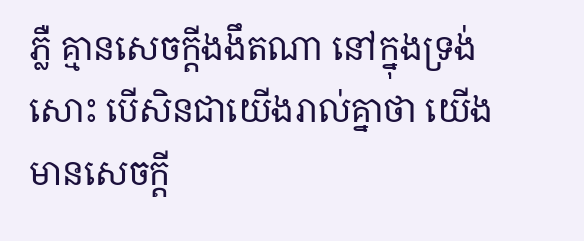ភ្លឺ គ្មានសេចក្ដីងងឹតណា នៅក្នុងទ្រង់សោះ បើសិនជាយើងរាល់គ្នាថា យើងមានសេចក្ដី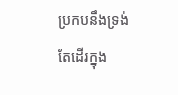ប្រកបនឹងទ្រង់ តែដើរក្នុង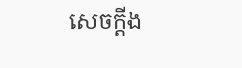សេចក្ដីង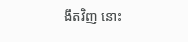ងឹតវិញ នោះ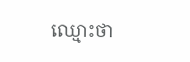ឈ្មោះថា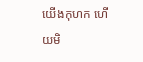យើងកុហក ហើយមិ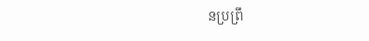នប្រព្រឹ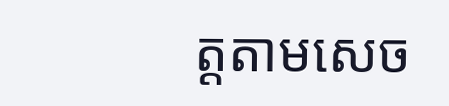ត្តតាមសេច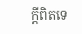ក្ដីពិតទេ